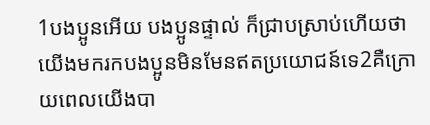1បងប្អូនអើយ បងប្អូនផ្ទាល់ ក៏ជ្រាបស្រាប់ហើយថា យើងមករកបងប្អូនមិនមែនឥតប្រយោជន៍ទេ2គឺក្រោយពេលយើងបា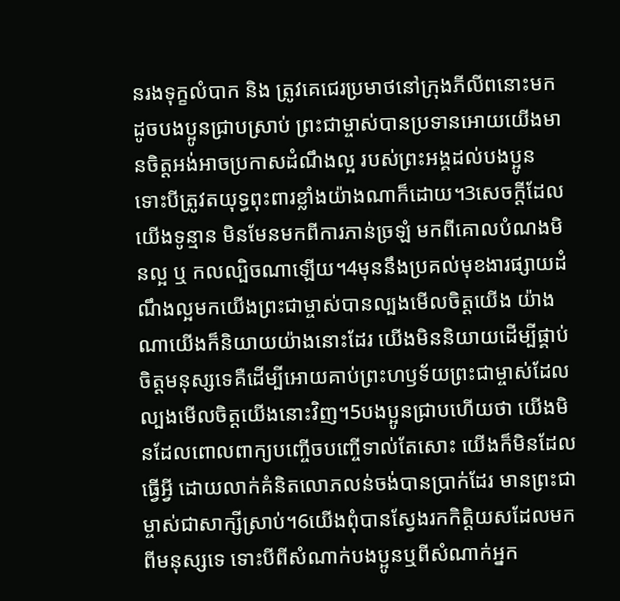នរងទុក្ខលំបាក និង ត្រូវគេជេរប្រមាថនៅក្រុងភីលីពនោះមក ដូចបងប្អូនជ្រាបស្រាប់ ព្រះជាម្ចាស់បានប្រទានអោយយើងមានចិត្ដអង់អាចប្រកាសដំណឹងល្អ របស់ព្រះអង្គដល់បងប្អូន ទោះបីត្រូវតយុទ្ធពុះពារខ្លាំងយ៉ាងណាក៏ដោយ។3សេចក្ដីដែលយើងទូន្មាន មិនមែនមកពីការភាន់ច្រឡំ មកពីគោលបំណងមិនល្អ ឬ កលល្បិចណាឡើយ។4មុននឹងប្រគល់មុខងារផ្សាយដំណឹងល្អមកយើងព្រះជាម្ចាស់បានល្បងមើលចិត្ដយើង យ៉ាងណាយើងក៏និយាយយ៉ាងនោះដែរ យើងមិននិយាយដើម្បីផ្គាប់ចិត្ដមនុស្សទេគឺដើម្បីអោយគាប់ព្រះហឫទ័យព្រះជាម្ចាស់ដែលល្បងមើលចិត្ដយើងនោះវិញ។5បងប្អូនជ្រាបហើយថា យើងមិនដែលពោលពាក្យបញ្ចើចបញ្ចើទាល់តែសោះ យើងក៏មិនដែលធ្វើអ្វី ដោយលាក់គំនិតលោភលន់ចង់បានប្រាក់ដែរ មានព្រះជាម្ចាស់ជាសាក្សីស្រាប់។6យើងពុំបានស្វែងរកកិត្ដិយសដែលមកពីមនុស្សទេ ទោះបីពីសំណាក់បងប្អូនឬពីសំណាក់អ្នក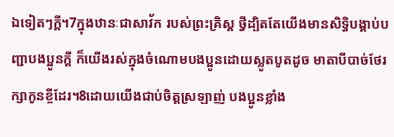ឯទៀតៗក្ដី។7ក្នុងឋានៈជាសាវ័ក របស់ព្រះគ្រិស្ដ ថ្វីដ្បិតតែយើងមានសិទ្ធិបង្គាប់បញ្ជាបងប្អូនក្ដី ក៏យើងរស់ក្នុងចំណោមបងប្អូនដោយស្លូតបូតដូច មាតាបីបាច់ថែរក្សាកូនខ្ចីដែរ។8ដោយយើងជាប់ចិត្ដស្រឡាញ់ បងប្អូនខ្លាំង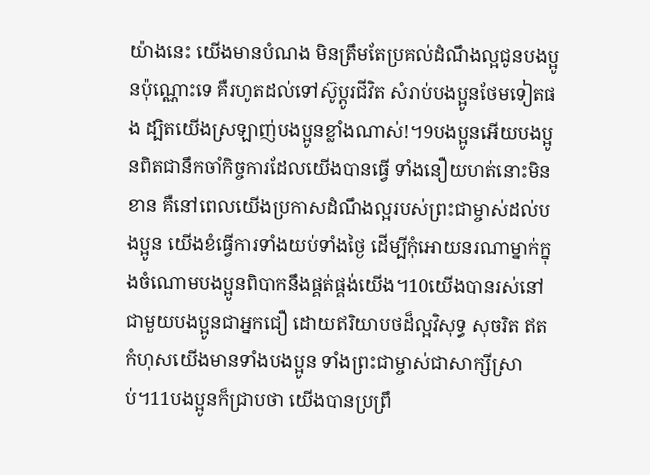យ៉ាងនេះ យើងមានបំណង មិនត្រឹមតែប្រគល់ដំណឹងល្អជូនបងប្អូនប៉ុណ្ណោះទេ គឺរហូតដល់ទៅស៊ូប្ដូរជីវិត សំរាប់បងប្អូនថែមទៀតផង ដ្បិតយើងស្រឡាញ់បងប្អូនខ្លាំងណាស់!។9បងប្អូនអើយបងប្អូនពិតជានឹកចាំកិច្ចការដែលយើងបានធ្វើ ទាំងនឿយហត់នោះមិនខាន គឺនៅពេលយើងប្រកាសដំណឹងល្អរបស់ព្រះជាម្ចាស់ដល់បងប្អូន យើងខំធ្វើការទាំងយប់ទាំងថ្ងៃ ដើម្បីកុំអោយនរណាម្នាក់ក្នុងចំណោមបងប្អូនពិបាកនឹងផ្គត់ផ្គង់យើង។10យើងបានរស់នៅជាមួយបងប្អូនជាអ្នកជឿ ដោយឥរិយាបថដ៏ល្អវិសុទ្ធ សុចរិត ឥតកំហុសយើងមានទាំងបងប្អូន ទាំងព្រះជាម្ចាស់ជាសាក្សីស្រាប់។11បងប្អូនក៏ជ្រាបថា យើងបានប្រព្រឹ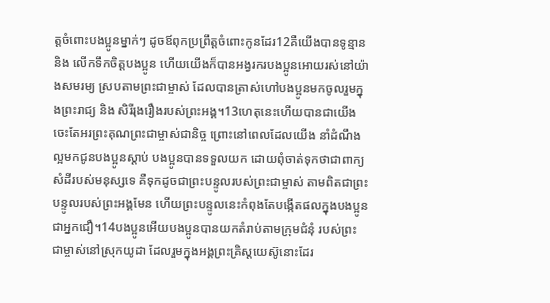ត្ដចំពោះបងប្អូនម្នាក់ៗ ដូចឪពុកប្រព្រឹត្ដចំពោះកូនដែរ12គឺយើងបានទូន្មាន និង លើកទឹកចិត្ដបងប្អូន ហើយយើងក៏បានអង្វរករបងប្អូនអោយរស់នៅយ៉ាងសមរម្យ ស្របតាមព្រះជាម្ចាស់ ដែលបានត្រាស់ហៅបងប្អូនមកចូលរួមក្នុងព្រះរាជ្យ និង សិរីរុងរឿងរបស់ព្រះអង្គ។13ហេតុនេះហើយបានជាយើងចេះតែអរព្រះគុណព្រះជាម្ចាស់ជានិច្ច ព្រោះនៅពេលដែលយើង នាំដំណឹងល្អមកជូនបងប្អូនស្ដាប់ បងប្អូនបានទទួលយក ដោយពុំចាត់ទុកថាជាពាក្យសំដីរបស់មនុស្សទេ គឺទុកដូចជាព្រះបន្ទូលរបស់ព្រះជាម្ចាស់ តាមពិតជាព្រះបន្ទូលរបស់ព្រះអង្គមែន ហើយព្រះបន្ទូលនេះកំពុងតែបង្កើតផលក្នុងបងប្អូនជាអ្នកជឿ។14បងប្អូនអើយបងប្អូនបានយកតំរាប់តាមក្រុមជំនុំ របស់ព្រះជាម្ចាស់នៅស្រុកយូដា ដែលរួមក្នុងអង្គព្រះគ្រិស្ដយេស៊ូនោះដែរ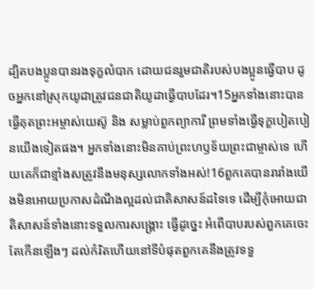ដ្បិតបងប្អូនបានរងទុក្ខលំបាក ដោយជនរួមជាតិរបស់បងប្អូនធើ្វបាប ដូចអ្នកនៅស្រុកយូដាត្រូវជនជាតិយូដាធ្វើបាបដែរ។15អ្នកទាំងនោះបានធ្វើគុតព្រះអម្ចាស់យេស៊ូ និង សម្លាប់ពួកព្យាការី ព្រមទាំងធ្វើទុក្ខបៀតបៀនយើងទៀតផង។ អ្នកទាំងនោះមិនគាប់ព្រះហឫទ័យព្រះជាម្ចាស់ទេ ហើយគេក៏ជាខ្មាំងសត្រូវនឹងមនុស្សលោកទាំងអស់!16ពួកគេបានរារាំងយើងមិនអោយប្រកាសដំណឹងល្អដល់ជាតិសាសន៍ដទៃទេ ដើម្បីកុំអោយជាតិសាសន៍ទាំងនោះទទួលការសង្គ្រោះ ធ្វើដូច្នេះ អំពើបាបរបស់ពួកគេចេះតែកើនឡើងៗ ដល់កំរិតហើយនៅទីបំផុតពួកគេនឹងត្រូវទទួ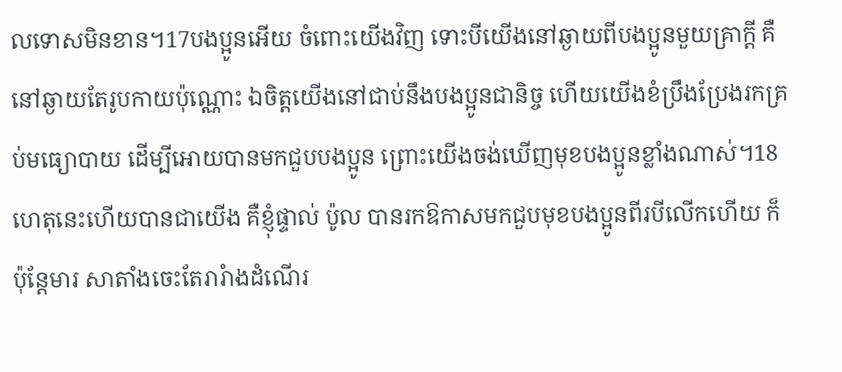លទោសមិនខាន។17បងប្អូនអើយ ចំពោះយើងវិញ ទោះបីយើងនៅឆ្ងាយពីបងប្អូនមួយគ្រាក្ដី គឺនៅឆ្ងាយតែរូបកាយប៉ុណ្ណោះ ឯចិត្ដយើងនៅជាប់នឹងបងប្អូនជានិច្ច ហើយយើងខំប្រឹងប្រែងរកគ្រប់មធ្យោបាយ ដើម្បីអោយបានមកជួបបងប្អូន ព្រោះយើងចង់ឃើញមុខបងប្អូនខ្លាំងណាស់។18ហេតុនេះហើយបានជាយើង គឺខ្ញុំផ្ទាល់ ប៉ូល បានរកឱកាសមកជួបមុខបងប្អូនពីរបីលើកហើយ ក៏ប៉ុន្ដែមារ សាតាំងចេះតែរារំាងដំណើរ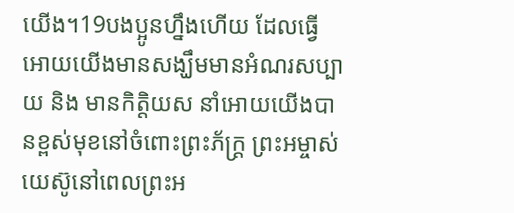យើង។19បងប្អូនហ្នឹងហើយ ដែលធ្វើអោយយើងមានសង្ឃឹមមានអំណរសប្បាយ និង មានកិត្ដិយស នាំអោយយើងបានខ្ពស់មុខនៅចំពោះព្រះភ័ក្ដ្រ ព្រះអម្ចាស់យេស៊ូនៅពេលព្រះអ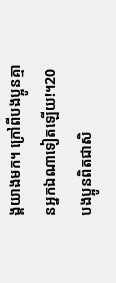ង្គយាងមក។ ក្រៅពីបងប្អូនគ្មានអ្នកឯណាទៀតឡើយ!។20បងប្អូនពិតជាសិ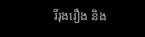រីរុងរឿង និង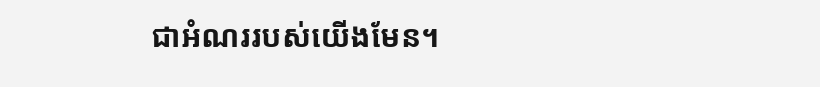ជាអំណររបស់យើងមែន។